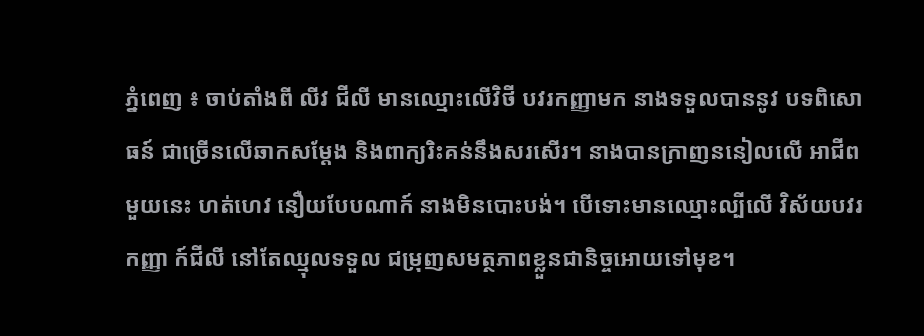ភ្នំពេញ ៖ ចាប់តាំងពី លីវ ជីលី មានឈ្មោះលើវិថី បវរកញ្ញាមក នាងទទួលបាននូវ បទពិសោធន៍ ជាច្រើនលើឆាកសម្តែង និងពាក្យរិះគន់នឹងសរសើរ។ នាងបានក្រាញននៀលលើ អាជីពមួយនេះ ហត់ហេវ នឿយបែបណាក៍ នាងមិនបោះបង់។ បើទោះមានឈ្មោះល្បីលើ វិស័យបវរកញ្ញា ក៍ជីលី នៅតែឈ្មុលទទួល ជម្រុញសមត្ថភាពខ្លួនជានិច្ចអោយទៅមុខ។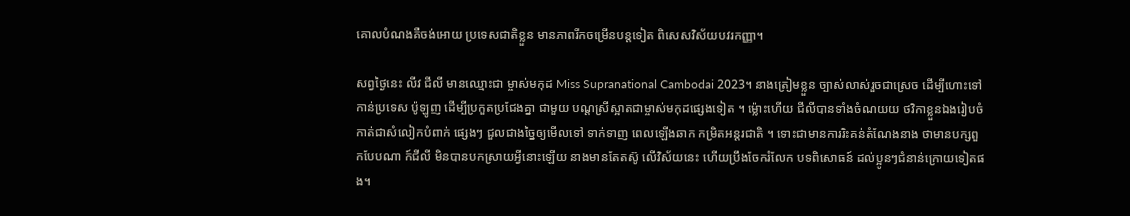គោលបំណងគឺចង់អោយ ប្រទេសជាតិខ្លួន មានភាពរីកចម្រើនបន្តទៀត ពិសេសវិស័យបវរកញ្ញា។

សព្វថ្ងៃនេះ លីវ ជីលី មានឈ្មោះជា ម្ចាស់មកុដ Miss Supranational Cambodai 2023។ នាងត្រៀមខ្លួន ច្បាស់លាស់រួចជាស្រេច ដើម្បីហោះទៅ កាន់ប្រទេស ប៉ូឡូញ ដើម្បីប្រកួតប្រជែងគ្នា ជាមួយ បណ្តស្រីស្អាតជាម្ចាស់មកុដផ្សេងទៀត ។ ម្ល៉ោះហើយ ជីលីបានទាំងចំណយយ ថវិកាខ្លួនឯងរៀបចំ កាត់ជាសំលៀកបំពាក់ ផ្សេងៗ ជួលជាងច្នៃឲ្យមើលទៅ ទាក់ទាញ ពេលឡើងឆាក កម្រិតអន្តរជាតិ ។ ទោះជាមានការរិះគន់តំណែងនាង ថាមានបក្សពួកបែបណា ក៍ជីលី មិនបានបកស្រាយអ្វីនោះឡើយ នាងមានតែតស៊ូ លើវិស័យនេះ ហើយប្រឹងចែករំលែក បទពិសោធន៍ ដល់ប្អូនៗជំនាន់ក្រោយទៀតផង។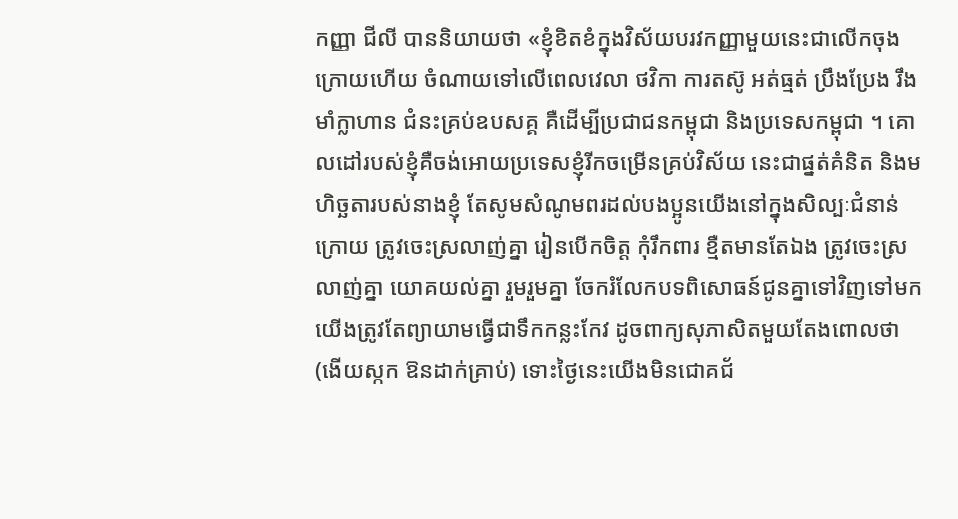កញ្ញា ជីលី បាននិយាយថា «ខ្ញុំខិតខំក្នុងវិស័យបរវកញ្ញាមួយនេះជាលើកចុងក្រោយហើយ ចំណាយទៅលើពេលវេលា ថវិកា ការតស៊ូ អត់ធ្មត់ ប្រឹងប្រែង រឹងមាំក្លាហាន ជំនះគ្រប់ឧបសគ្គ គឺដើម្បីប្រជាជនកម្ពុជា និងប្រទេសកម្ពុជា ។ គោលដៅរបស់ខ្ញុំគឺចង់អោយប្រទេសខ្ញុំរីកចម្រើនគ្រប់វិស័យ នេះជាផ្នត់គំនិត និងមហិច្ឆតារបស់នាងខ្ញុំ តែសូមសំណូមពរដល់បងប្អូនយើងនៅក្នុងសិល្បៈជំនាន់ក្រោយ ត្រូវចេះស្រលាញ់គ្នា រៀនបើកចិត្ត កុំរឹកពារ ខ្មឺតមានតែឯង ត្រូវចេះស្រលាញ់គ្នា យោគយល់គ្នា រួមរួមគ្នា ចែករំលែកបទពិសោធន៍ជូនគ្នាទៅវិញទៅមក យើងត្រូវតែព្យាយាមធ្វើជាទឹកកន្លះកែវ ដូចពាក្យសុភាសិតមួយតែងពោលថា(ងើយស្កក ឱនដាក់គ្រាប់) ទោះថ្ងៃនេះយើងមិនជោគជ័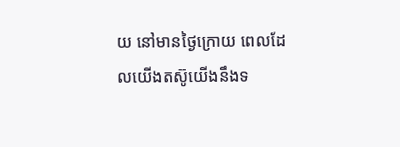យ នៅមានថ្ងៃក្រោយ ពេលដែលយើងតស៊ូយើងនឹងទ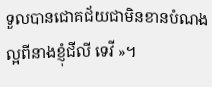ទួលបានជោគជ័យជាមិនខានបំណងល្អពីនាងខ្ញុំជីលី ទេវី »។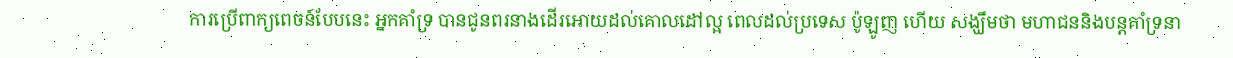ការប្រើពាក្យពេចន៍បែបនេះ អ្នកគាំទ្រ បានជូនពរនាងដើរអោយដល់គោលដៅល្អ ពេលដល់ប្រទេស ប៉ូឡូញ ហើយ សង្ឃឹមថា មហាជននិងបន្តគាំទ្រនា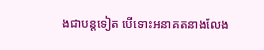ងជាបន្តទៀត បើទោះអនាគតនាងលែង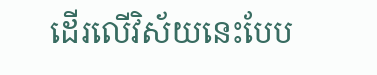ដើរលើវិស័យនេះបែប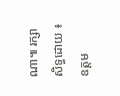ណា៕ រក្សាសិទ្ធដោយ ៖ ឧត្តម